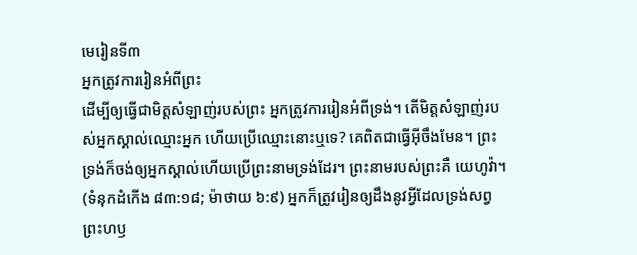មេរៀនទី៣
អ្នកត្រូវការរៀនអំពីព្រះ
ដើម្បីឲ្យធ្វើជាមិត្តសំឡាញ់របស់ព្រះ អ្នកត្រូវការរៀនអំពីទ្រង់។ តើមិត្តសំឡាញ់របស់អ្នកស្គាល់ឈ្មោះអ្នក ហើយប្រើឈ្មោះនោះឬទេ? គេពិតជាធ្វើអ៊ីចឹងមែន។ ព្រះទ្រង់ក៏ចង់ឲ្យអ្នកស្គាល់ហើយប្រើព្រះនាមទ្រង់ដែរ។ ព្រះនាមរបស់ព្រះគឺ យេហូវ៉ា។ (ទំនុកដំកើង ៨៣:១៨; ម៉ាថាយ ៦:៩) អ្នកក៏ត្រូវរៀនឲ្យដឹងនូវអ្វីដែលទ្រង់សព្វព្រះហឫ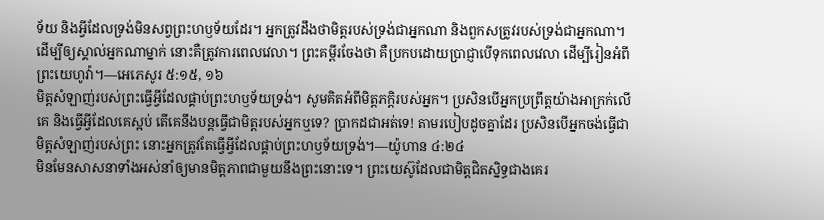ទ័យ និងអ្វីដែលទ្រង់មិនសព្វព្រះហឫទ័យដែរ។ អ្នកត្រូវដឹងថាមិត្តរបស់ទ្រង់ជាអ្នកណា និងពួកសត្រូវរបស់ទ្រង់ជាអ្នកណា។ ដើម្បីឲ្យស្គាល់អ្នកណាម្នាក់ នោះគឺត្រូវការពេលវេលា។ ព្រះគម្ពីរចែងថា គឺប្រកបដោយប្រាជ្ញាបើទុកពេលវេលា ដើម្បីរៀនអំពីព្រះយេហូវ៉ា។—អេភេសូរ ៥:១៥, ១៦
មិត្តសំឡាញ់របស់ព្រះធ្វើអ្វីដែលផ្គាប់ព្រះហឫទ័យទ្រង់។ សូមគិតអំពីមិត្តភក្ដិរបស់អ្នក។ ប្រសិនបើអ្នកប្រព្រឹត្តយ៉ាងអាក្រក់លើគេ និងធ្វើអ្វីដែលគេស្អប់ តើគេនឹងបន្តធ្វើជាមិត្តរបស់អ្នកឬទេ? ប្រាកដជាអត់ទេ! តាមរបៀបដូចគ្នាដែរ ប្រសិនបើអ្នកចង់ធ្វើជាមិត្តសំឡាញ់របស់ព្រះ នោះអ្នកត្រូវតែធ្វើអ្វីដែលផ្គាប់ព្រះហឫទ័យទ្រង់។—យ៉ូហាន ៤:២៤
មិនមែនសាសនាទាំងអស់នាំឲ្យមានមិត្តភាពជាមួយនឹងព្រះនោះទេ។ ព្រះយេស៊ូដែលជាមិត្តជិតស្និទ្ធជាងគេរ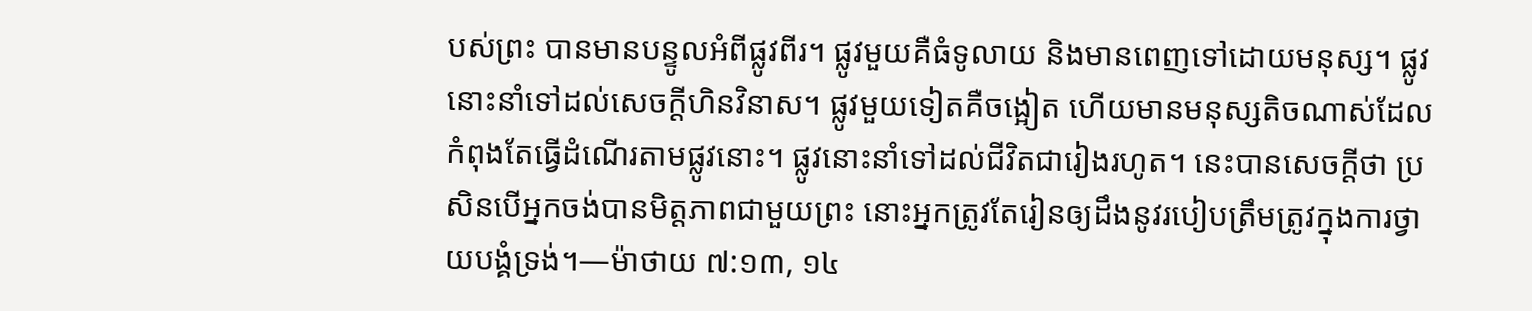បស់ព្រះ បានមានបន្ទូលអំពីផ្លូវពីរ។ ផ្លូវមួយគឺធំទូលាយ និងមានពេញទៅដោយមនុស្ស។ ផ្លូវនោះនាំទៅដល់សេចក្ដីហិនវិនាស។ ផ្លូវមួយទៀតគឺចង្អៀត ហើយមានមនុស្សតិចណាស់ដែលកំពុងតែធ្វើដំណើរតាមផ្លូវនោះ។ ផ្លូវនោះនាំទៅដល់ជីវិតជារៀងរហូត។ នេះបានសេចក្ដីថា ប្រសិនបើអ្នកចង់បានមិត្តភាពជាមួយព្រះ នោះអ្នកត្រូវតែរៀនឲ្យដឹងនូវរបៀបត្រឹមត្រូវក្នុងការថ្វាយបង្គំទ្រង់។—ម៉ាថាយ ៧:១៣, ១៤